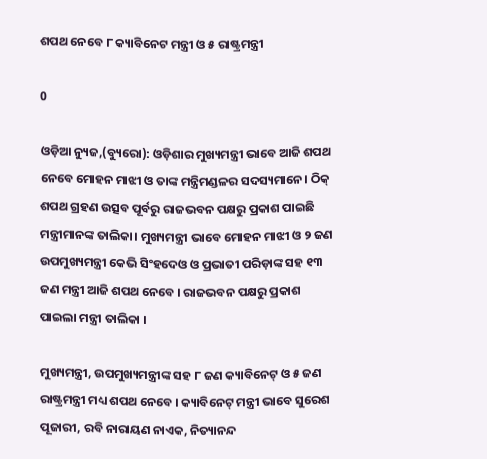ଶପଥ ନେବେ ୮ କ୍ୟାବିନେଟ ମନ୍ତ୍ରୀ ଓ ୫ ରାଷ୍ଟ୍ରମନ୍ତ୍ରୀ

0

ଓଡ଼ିଆ ନ୍ୟୁଜ,(ବ୍ୟୁରୋ): ଓଡ଼ିଶାର ମୁଖ୍ୟମନ୍ତ୍ରୀ ଭାବେ ଆଜି ଶପଥ ନେବେ ମୋହନ ମାଝୀ ଓ ତାଙ୍କ ମନ୍ତ୍ରିମଣ୍ଡଳର ସଦସ୍ୟମାନେ। ଠିକ୍ ଶପଥ ଗ୍ରହଣ ଉତ୍ସବ ପୂର୍ବରୁ ରାଜଭବନ ପକ୍ଷରୁ ପ୍ରକାଶ ପାଇଛି ମନ୍ତ୍ରୀମାନଙ୍କ ତାଲିକା। ମୁଖ୍ୟମନ୍ତ୍ରୀ ଭାବେ ମୋହନ ମାଝୀ ଓ ୨ ଜଣ ଉପମୁଖ୍ୟମନ୍ତ୍ରୀ କେଭି ସିଂହଦେଓ ଓ ପ୍ରଭାତୀ ପରିଡ଼ାଙ୍କ ସହ ୧୩ ଜଣ ମନ୍ତ୍ରୀ ଆଜି ଶପଥ ନେବେ । ରାଜଭବନ ପକ୍ଷରୁ ପ୍ରକାଶ ପାଇଲା ମନ୍ତ୍ରୀ ତାଲିକା ।

ମୁଖ୍ୟମନ୍ତ୍ରୀ, ଉପମୁଖ୍ୟମନ୍ତ୍ରୀଙ୍କ ସହ ୮ ଜଣ କ୍ୟାବିନେଟ୍‌ ଓ ୫ ଜଣ ରାଷ୍ଟ୍ରମନ୍ତ୍ରୀ ମଧ୍ୟ ଶପଥ ନେବେ । କ୍ୟାବିନେଟ୍‌ ମନ୍ତ୍ରୀ ଭାବେ ସୁରେଶ ପୂଜାରୀ, ରବି ନାରାୟଣ ନାଏକ, ନିତ୍ୟାନନ୍ଦ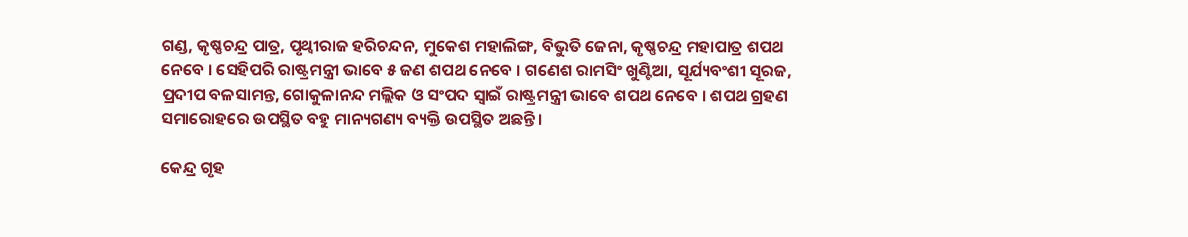ଗଣ୍ଡ, କୃଷ୍ଣଚନ୍ଦ୍ର ପାତ୍ର, ପୃଥ୍ବୀରାଜ ହରିଚନ୍ଦନ, ମୁକେଶ ମହାଲିଙ୍ଗ, ବିଭୁତି ଜେନା, କୃଷ୍ଣଚନ୍ଦ୍ର ମହାପାତ୍ର ଶପଥ ନେବେ । ସେହିପରି ରାଷ୍ଟ୍ରମନ୍ତ୍ରୀ ଭାବେ ୫ ଜଣ ଶପଥ ନେବେ । ଗଣେଶ ରାମସିଂ ଖୁଣ୍ଟିଆ, ସୂର୍ଯ୍ୟବଂଶୀ ସୂରଜ, ପ୍ରଦୀପ ବଳସାମନ୍ତ, ଗୋକୁଳାନନ୍ଦ ମଲ୍ଲିକ ଓ ସଂପଦ ସ୍ବାଇଁ ରାଷ୍ଟ୍ରମନ୍ତ୍ରୀ ଭାବେ ଶପଥ ନେବେ । ଶପଥ ଗ୍ରହଣ ସମାରୋହରେ ଉପସ୍ଥିତ ବହୁ ମାନ୍ୟଗଣ୍ୟ ବ୍ୟକ୍ତି ଉପସ୍ଥିତ ଅଛନ୍ତି।

କେନ୍ଦ୍ର ଗୃହ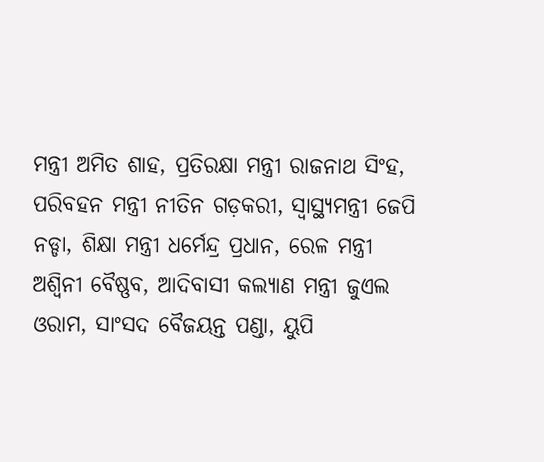ମନ୍ତ୍ରୀ ଅମିତ ଶାହ, ପ୍ରତିରକ୍ଷା ମନ୍ତ୍ରୀ ରାଜନାଥ ସିଂହ, ପରିବହନ ମନ୍ତ୍ରୀ ନୀତିନ ଗଡ଼କରୀ, ସ୍ବାସ୍ଥ୍ୟମନ୍ତ୍ରୀ ଜେପି ନଡ୍ଡା, ଶିକ୍ଷା ମନ୍ତ୍ରୀ ଧର୍ମେନ୍ଦ୍ର ପ୍ରଧାନ, ରେଳ ମନ୍ତ୍ରୀ ଅଶ୍ବିନୀ ବୈଷ୍ଣବ, ଆଦିବାସୀ କଲ୍ୟାଣ ମନ୍ତ୍ରୀ ଜୁଏଲ ଓରାମ, ସାଂସଦ ବୈଜୟନ୍ତ ପଣ୍ଡା, ୟୁପି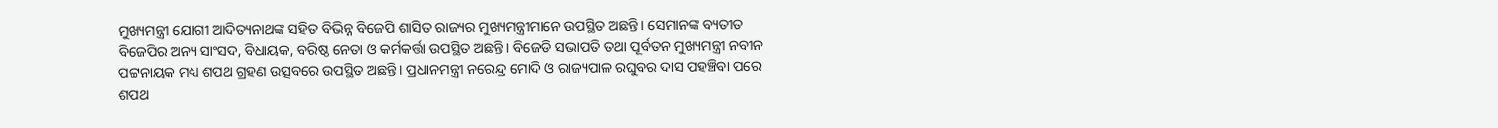ମୁଖ୍ୟମନ୍ତ୍ରୀ ଯୋଗୀ ଆଦିତ୍ୟନାଥଙ୍କ ସହିତ ବିଭିନ୍ନ ବିଜେପି ଶାସିତ ରାଜ୍ୟର ମୁଖ୍ୟମନ୍ତ୍ରୀମାନେ ଉପସ୍ଥିତ ଅଛନ୍ତି। ସେମାନଙ୍କ ବ୍ୟତୀତ ବିଜେପିର ଅନ୍ୟ ସାଂସଦ, ବିଧାୟକ, ବରିଷ୍ଠ ନେତା ଓ କର୍ମକର୍ତ୍ତା ଉପସ୍ଥିତ ଅଛନ୍ତି। ବିଜେଡି ସଭାପତି ତଥା ପୂର୍ବତନ ମୁଖ୍ୟମନ୍ତ୍ରୀ ନବୀନ ପଟ୍ଟନାୟକ ମଧ୍ୟ ଶପଥ ଗ୍ରହଣ ଉତ୍ସବରେ ଉପସ୍ଥିତ ଅଛନ୍ତି। ପ୍ରଧାନମନ୍ତ୍ରୀ ନରେନ୍ଦ୍ର ମୋଦି ଓ ରାଜ୍ୟପାଳ ରଘୁବର ଦାସ ପହଞ୍ଚିବା ପରେ ଶପଥ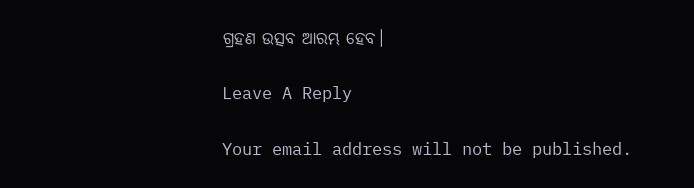ଗ୍ରହଣ ଉତ୍ସବ ଆରମ୍ଭ ହେବ।

Leave A Reply

Your email address will not be published.